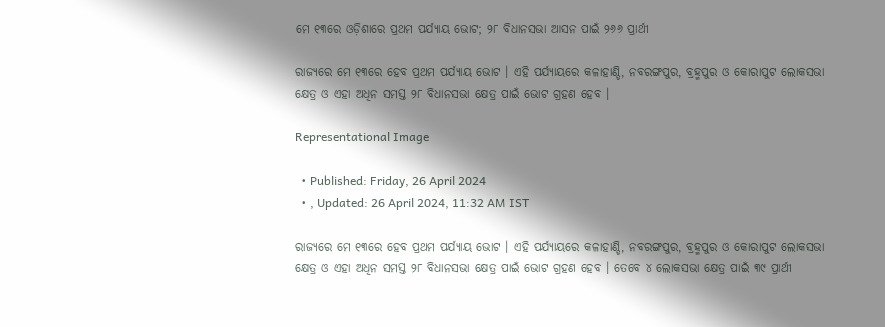ମେ ୧୩ରେ ଓଡ଼ିଶାରେ ପ୍ରଥମ ପର୍ଯ୍ୟାୟ ଭୋଟ; ୨୮ ବିଧାନସଭା ଆସନ ପାଇଁ ୨୬୬ ପ୍ରାର୍ଥୀ

ରାଜ୍ୟରେ ମେ ୧୩ରେ ହେବ ପ୍ରଥମ ପର୍ଯ୍ୟାୟ ଭୋଟ । ଏହି ପର୍ଯ୍ୟାୟରେ କଳାହାଣ୍ଡି, ନବରଙ୍ଗପୁର, ବ୍ରହ୍ମପୁର ଓ କୋରାପୁଟ ଲୋକସଭା କ୍ଷେତ୍ର ଓ ଏହା ଅଧିନ ସମସ୍ତ ୨୮ ବିଧାନସଭା କ୍ଷେତ୍ର ପାଇଁ ଭୋଟ ଗ୍ରହଣ ହେବ ।

Representational Image

  • Published: Friday, 26 April 2024
  • , Updated: 26 April 2024, 11:32 AM IST

ରାଜ୍ୟରେ ମେ ୧୩ରେ ହେବ ପ୍ରଥମ ପର୍ଯ୍ୟାୟ ଭୋଟ । ଏହି ପର୍ଯ୍ୟାୟରେ କଳାହାଣ୍ଡି, ନବରଙ୍ଗପୁର, ବ୍ରହ୍ମପୁର ଓ କୋରାପୁଟ ଲୋକସଭା କ୍ଷେତ୍ର ଓ ଏହା ଅଧିନ ସମସ୍ତ ୨୮ ବିଧାନସଭା କ୍ଷେତ୍ର ପାଇଁ ଭୋଟ ଗ୍ରହଣ ହେବ । ତେବେ ୪ ଲୋକସଭା କ୍ଷେତ୍ର ପାଇଁ ୩୯ ପ୍ରାର୍ଥୀ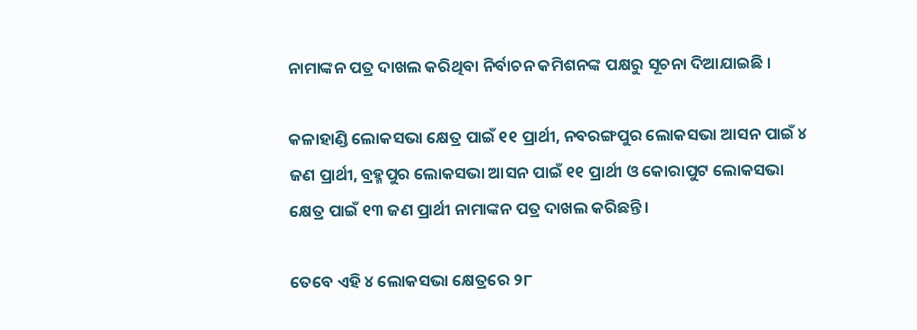ନାମାଙ୍କନ ପତ୍ର ଦାଖଲ କରିଥିବା ନିର୍ବାଚନ କମିଶନଙ୍କ ପକ୍ଷରୁ ସୂଚନା ଦିଆଯାଇଛି ।

କଳାହାଣ୍ଡି ଲୋକସଭା କ୍ଷେତ୍ର ପାଇଁ ୧୧ ପ୍ରାର୍ଥୀ, ନବରଙ୍ଗପୁର ଲୋକସଭା ଆସନ ପାଇଁ ୪ ଜଣ ପ୍ରାର୍ଥୀ, ବ୍ରହ୍ମପୁର ଲୋକସଭା ଆସନ ପାଇଁ ୧୧ ପ୍ରାର୍ଥୀ ଓ କୋରାପୁଟ ଲୋକସଭା କ୍ଷେତ୍ର ପାଇଁ ୧୩ ଜଣ ପ୍ରାର୍ଥୀ ନାମାଙ୍କନ ପତ୍ର ଦାଖଲ କରିଛନ୍ତି ।

ତେବେ ଏହି ୪ ଲୋକସଭା କ୍ଷେତ୍ରରେ ୨୮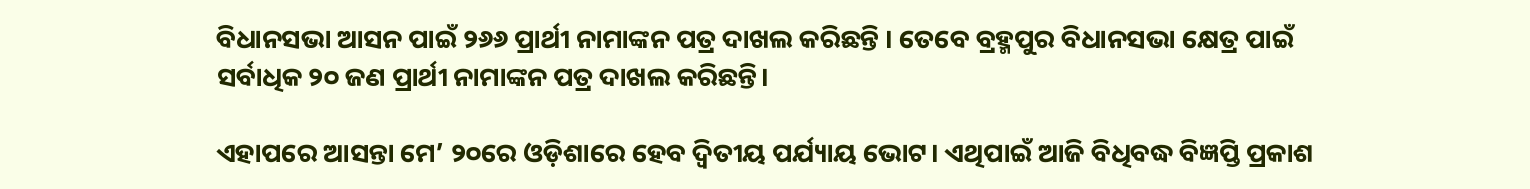ବିଧାନସଭା ଆସନ ପାଇଁ ୨୬୬ ପ୍ରାର୍ଥୀ ନାମାଙ୍କନ ପତ୍ର ଦାଖଲ କରିଛନ୍ତି । ତେବେ ବ୍ରହ୍ମପୁର ବିଧାନସଭା କ୍ଷେତ୍ର ପାଇଁ ସର୍ବାଧିକ ୨୦ ଜଣ ପ୍ରାର୍ଥୀ ନାମାଙ୍କନ ପତ୍ର ଦାଖଲ କରିଛନ୍ତି।

ଏହାପରେ ଆସନ୍ତା ମେ’ ୨୦ରେ ଓଡ଼ିଶାରେ ହେବ ଦ୍ୱିତୀୟ ପର୍ଯ୍ୟାୟ ଭୋଟ। ଏଥିପାଇଁ ଆଜି ବିଧିବଦ୍ଧ ବିଜ୍ଞପ୍ତି ପ୍ରକାଶ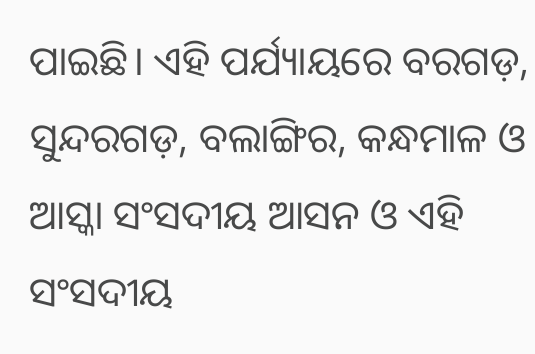ପାଇଛି। ଏହି ପର୍ଯ୍ୟାୟରେ ବରଗଡ଼, ସୁନ୍ଦରଗଡ଼, ବଲାଙ୍ଗିର, କନ୍ଧମାଳ ଓ ଆସ୍କା ସଂସଦୀୟ ଆସନ ଓ ଏହି ସଂସଦୀୟ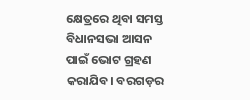କ୍ଷେତ୍ରରେ ଥିବା ସମସ୍ତ ବିଧାନସଭା ଆସନ ପାଇଁ ଭୋଟ ଗ୍ରହଣ କରାଯିବ। ବରଗଡ଼ର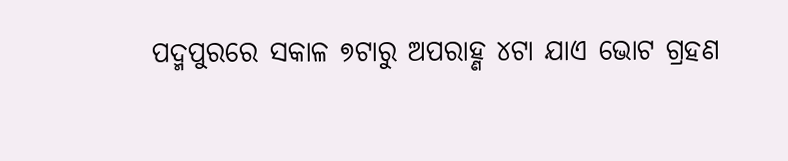ପଦ୍ମପୁରରେ ସକାଳ ୭ଟାରୁ ଅପରାହ୍ଣ ୪ଟା ଯାଏ ଭୋଟ ଗ୍ରହଣ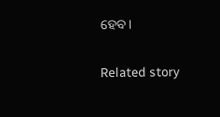ହେବ।

Related story